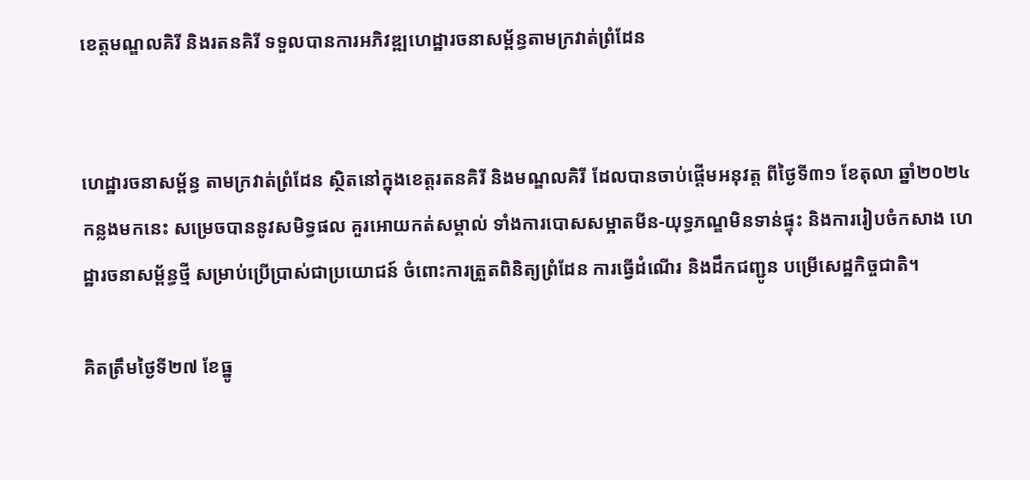ខេត្តមណ្ឌលគិរី និងរតនគិរី ទទួលបានការអភិវឌ្ឍហេដ្ឋារចនាសម្ព័ន្ធតាមក្រវាត់ព្រំដែន


ហេដ្ឋារចនាសម្ព័ន្ធ តាមក្រវាត់ព្រំដែន ស្ថិតនៅក្នុងខេត្តរតនគិរី និងមណ្ឌលគិរី ដែលបានចាប់ផ្ដើមអនុវត្ត ពីថ្ងៃទី៣១ ខែតុលា ឆ្នាំ២០២៤ កន្លងមកនេះ សម្រេចបាននូវសមិទ្ធផល គួរអោយកត់សម្គាល់ ទាំងការបោសសម្អាតមីន-យុទ្ធភណ្ឌមិនទាន់ផ្ទុះ និងការរៀបចំកសាង ហេដ្ឋារចនាសម្ព័ន្ធថ្មី សម្រាប់ប្រើប្រាស់ជាប្រយោជន៍ ចំពោះការត្រួតពិនិត្យព្រំដែន ការធ្វើដំណើរ និងដឹកជញ្ជូន បម្រើសេដ្ឋកិច្ចជាតិ។

គិតត្រឹមថ្ងៃទី២៧ ខែធ្នូ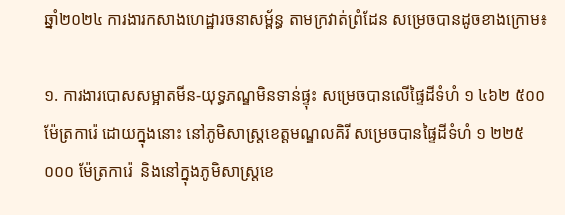ឆ្នាំ២០២៤ ការងារកសាងហេដ្ឋារចនាសម្ព័ន្ធ តាមក្រវាត់ព្រំដែន សម្រេចបានដូចខាងក្រោម៖

១. ការងារបោសសម្អាតមីន-យុទ្ធភណ្ឌមិនទាន់ផ្ទុះ សម្រេចបានលើផ្ទៃដីទំហំ ១ ៤៦២ ៥០០ ម៉ែត្រការ៉េ ដោយក្នុងនោះ នៅភូមិសាស្ត្រខេត្តមណ្ឌលគិរី សម្រេចបានផ្ទៃដីទំហំ ១ ២២៥ ០០០ ម៉ែត្រការ៉េ  និងនៅក្នុងភូមិសាស្ត្រខេ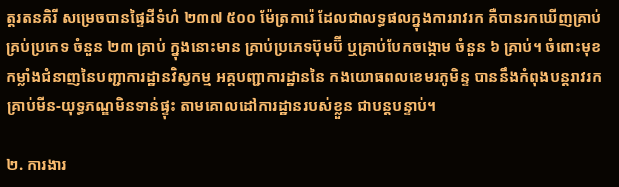ត្តរតនគិរី សម្រេចបានផ្ទៃដីទំហំ ២៣៧ ៥០០ ម៉ែត្រការ៉េ ដែលជាលទ្ធផលក្នុងការរាវរក គឺបានរកឃើញគ្រាប់គ្រប់ប្រភេទ ចំនួន ២៣ គ្រាប់ ក្នុងនោះមាន គ្រាប់ប្រភេទប៊ុមប៊ី ឬគ្រាប់បែកចង្កោម ចំនួន ៦ គ្រាប់។ ចំពោះមុខកម្លាំងជំនាញនៃបញ្ជាការដ្ឋានវិស្វកម្ម អគ្គបញ្ជាការដ្ឋាននៃ កងយោធពលខេមរភូមិន្ទ បាននឹងកំពុងបន្ដរាវរកគ្រាប់មីន-យុទ្ធភណ្ឌមិនទាន់ផ្ទុះ តាមគោលដៅការដ្ឋានរបស់ខ្លួន ជាបន្ដបន្ទាប់។

២. ការងារ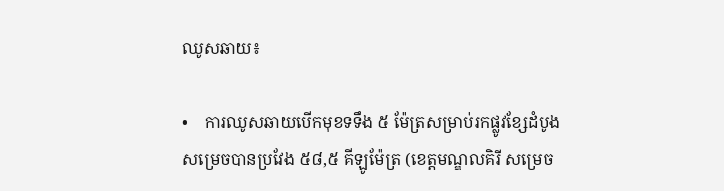ឈូសឆាយ៖

•    ការឈូសឆាយបើកមុខទទឹង ៥ ម៉ែត្រសម្រាប់រកផ្លូវខ្សែដំបូង សម្រេចបានប្រវែង ៥៨,៥ គីឡូម៉ែត្រ (ខេត្តមណ្ឌលគិរី សម្រេច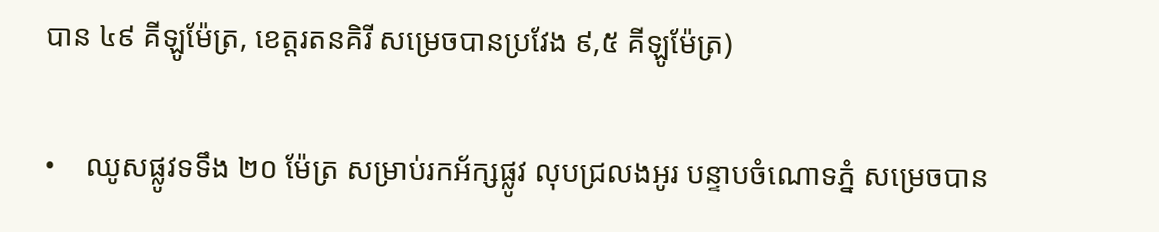បាន ៤៩ គីឡូម៉ែត្រ, ខេត្តរតនគិរី សម្រេចបានប្រវែង ៩,៥ គីឡូម៉ែត្រ)

•    ឈូសផ្លូវទទឹង ២០ ម៉ែត្រ សម្រាប់រកអ័ក្សផ្លូវ លុបជ្រលងអូរ បន្ទាបចំណោទភ្នំ សម្រេចបាន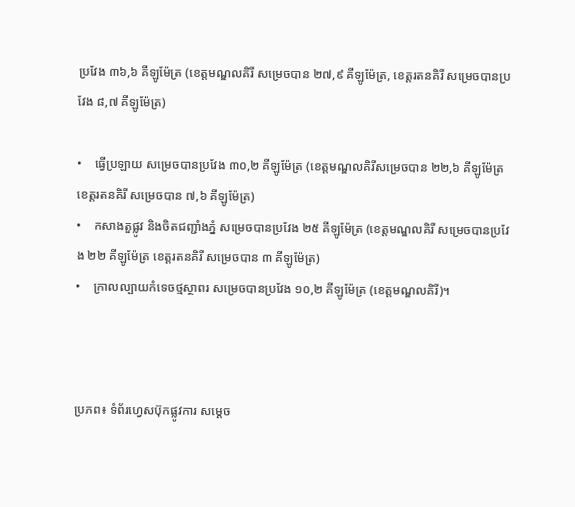ប្រវែង ៣៦,៦ គីឡូម៉ែត្រ (ខេត្តមណ្ឌលគិរី សម្រេចបាន ២៧,៩ គីឡូម៉ែត្រ, ខេត្តរតនគិរី សម្រេចបានប្រវែង ៨,៧ គីឡូម៉ែត្រ)

•    ធ្វើប្រឡាយ សម្រេចបានប្រវែង ៣០,២ គីឡូម៉ែត្រ (ខេត្តមណ្ឌលគិរីសម្រេចបាន ២២,៦ គីឡូម៉ែត្រ ខេត្តរតនគិរី សម្រេចបាន ៧,៦ គីឡូម៉ែត្រ)
•    កសាងតួផ្លូវ និងចិតជញ្ជាំងភ្នំ សម្រេចបានប្រវែង ២៥ គីឡូម៉ែត្រ (ខេត្តមណ្ឌលគិរី សម្រេចបានប្រវែង ២២ គីឡូម៉ែត្រ ខេត្តរតនគិរី សម្រេចបាន ៣ គីឡូម៉ែត្រ)
•    ក្រាលល្បាយកំទេចថ្មស្ថាពរ សម្រេចបានប្រវែង ១០,២ គីឡូម៉ែត្រ (ខេត្តមណ្ឌលគិរី)។



ប្រភព៖ ទំព័រហ្វេសប៊ុកផ្លូវការ សម្ដេច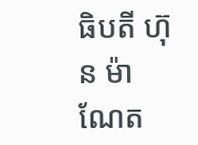ធិបតី ហ៊ុន ម៉ាណែត